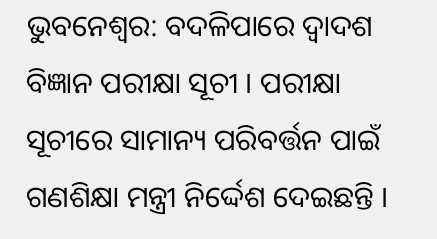ଭୁବନେଶ୍ବର: ବଦଳିପାରେ ଦ୍ବାଦଶ ବିଜ୍ଞାନ ପରୀକ୍ଷା ସୂଚୀ । ପରୀକ୍ଷା ସୂଚୀରେ ସାମାନ୍ୟ ପରିବର୍ତ୍ତନ ପାଇଁ ଗଣଶିକ୍ଷା ମନ୍ତ୍ରୀ ନିର୍ଦ୍ଦେଶ ଦେଇଛନ୍ତି ।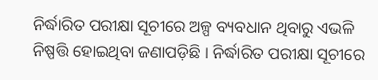ନିର୍ଦ୍ଧାରିତ ପରୀକ୍ଷା ସୂଚୀରେ ଅଳ୍ପ ବ୍ୟବଧାନ ଥିବାରୁ ଏଭଳି ନିଷ୍ପତ୍ତି ହୋଇଥିବା ଜଣାପଡ଼ିଛି । ନିର୍ଦ୍ଧାରିତ ପରୀକ୍ଷା ସୂଚୀରେ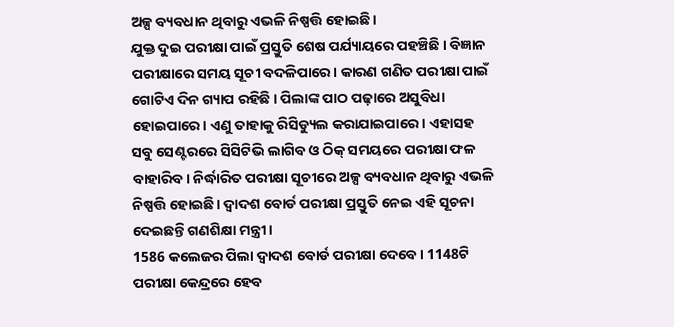ଅଳ୍ପ ବ୍ୟବଧାନ ଥିବାରୁ ଏଭଳି ନିଷ୍ପତ୍ତି ହୋଇଛି।
ଯୁକ୍ତ ଦୁଇ ପରୀକ୍ଷା ପାଇଁ ପ୍ରସ୍ତୁତି ଶେଷ ପର୍ଯ୍ୟାୟରେ ପହଞ୍ଚିଛି । ବିଜ୍ଞାନ ପରୀକ୍ଷାରେ ସମୟ ସୂଚୀ ବଦଳିପାରେ। କାରଣ ଗଣିତ ପରୀକ୍ଷା ପାଇଁ ଗୋଟିଏ ଦିନ ଗ୍ୟାପ ରହିଛି । ପିଲାଙ୍କ ପାଠ ପଢ଼ାରେ ଅସୁବିଧା ହୋଇପାରେ। ଏଣୁ ତାହାକୁ ରିସିଡ୍ୟୁଲ କରାଯାଇପାରେ । ଏହାସହ ସବୁ ସେଣ୍ଟରରେ ସିସିଟିଭି ଲାଗିବ ଓ ଠିକ୍ ସମୟରେ ପରୀକ୍ଷା ଫଳ ବାହାରିବ। ନିର୍ଦ୍ଧାରିତ ପରୀକ୍ଷା ସୂଚୀରେ ଅଳ୍ପ ବ୍ୟବଧାନ ଥିବାରୁ ଏଭଳି ନିଷ୍ପତ୍ତି ହୋଇଛି। ଦ୍ବାଦଶ ବୋର୍ଡ ପରୀକ୍ଷା ପ୍ରସ୍ତୁତି ନେଇ ଏହି ସୂଚନା ଦେଇଛନ୍ତି ଗଣଶିକ୍ଷା ମନ୍ତ୍ରୀ ।
1586 କଲେଜର ପିଲା ଦ୍ବାଦଶ ବୋର୍ଡ ପରୀକ୍ଷା ଦେବେ। 1148ଟି ପରୀକ୍ଷା କେନ୍ଦ୍ରରେ ହେବ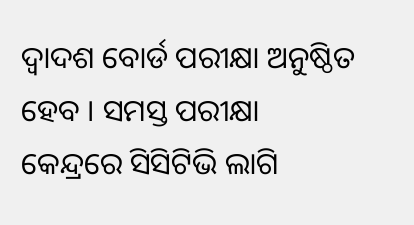ଦ୍ବାଦଶ ବୋର୍ଡ ପରୀକ୍ଷା ଅନୁଷ୍ଠିତ ହେବ । ସମସ୍ତ ପରୀକ୍ଷା କେନ୍ଦ୍ରରେ ସିସିଟିଭି ଲାଗି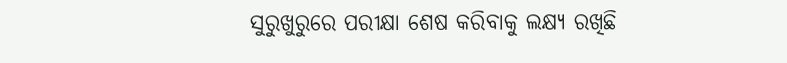ସୁରୁଖୁରୁରେ ପରୀକ୍ଷା ଶେଷ କରିବାକୁ ଲକ୍ଷ୍ୟ ରଖିଛି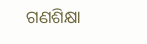ଗଣଶିକ୍ଷା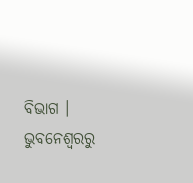ବିଭାଗ ।
ଭୁବନେଶ୍ବରରୁ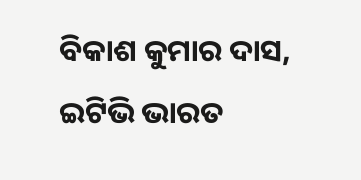ବିକାଶ କୁମାର ଦାସ, ଇଟିଭି ଭାରତ